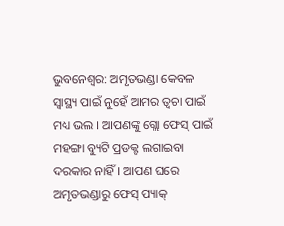ଭୁବନେଶ୍ବର: ଅମୃତଭଣ୍ଡା କେବଳ ସ୍ବାସ୍ଥ୍ୟ ପାଇଁ ନୁହେଁ ଆମର ତ୍ବଚା ପାଇଁ ମଧ୍ୟ ଭଲ । ଆପଣଙ୍କୁ ଗ୍ଲୋ ଫେସ୍ ପାଇଁ ମହଙ୍ଗା ବ୍ୟୁଟି ପ୍ରଡକ୍ଟ ଲଗାଇବା ଦରକାର ନାହିଁ । ଆପଣ ଘରେ ଅମୃତଭଣ୍ଡାରୁ ଫେସ୍ ପ୍ୟାକ୍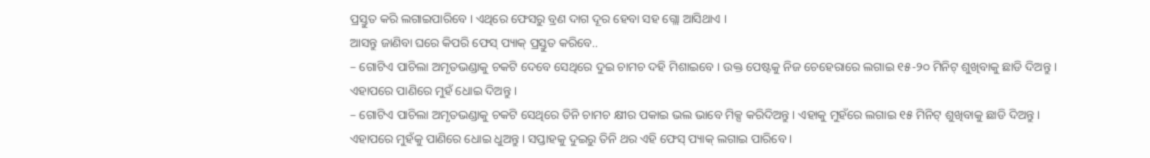ପ୍ରସ୍ତୁତ କରି ଲଗାଇପାରିବେ । ଏଥିରେ ଫେସରୁ ବ୍ରଣ ଦାଗ ଦୂର ହେବା ସହ ଗ୍ଲୋ ଆସିଥାଏ ।
ଆସନ୍ତୁ ଜାଣିବା ଘରେ କିପରି ଫେସ୍ ପ୍ୟାକ୍ ପ୍ରସ୍ତୁତ କରିବେ..
– ଗୋଟିଏ ପାଚିଲା ଅମୃତଭଣ୍ଡାକୁ ଚକଟି ଦେବେ ସେଥିରେ ଦୁଇ ଚାମଚ ଦହି ମିଶାଇବେ । ଉକ୍ତ ପେଷ୍ଟକୁ ନିଜ ଚେହେରାରେ ଲଗାଇ ୧୫-୨୦ ମିନିଟ୍ ଶୁଖିବାକୁ ଛାଡି ଦିଅନ୍ତୁ । ଏହାପରେ ପାଣିରେ ମୁହଁ ଧୋଇ ଦିଅନ୍ତୁ ।
– ଗୋଟିଏ ପାଚିଲା ଅମୃତଭଣ୍ଡାକୁ ଚକଟି ସେଥିରେ ତିନି ଚାମଚ କ୍ଷୀର ପକାଇ ଭଲ ଭାବେ ମିକ୍ସ କରିଦିଅନ୍ତୁ । ଏହାକୁ ମୁହଁରେ ଲଗାଇ ୧୫ ମିନିଟ୍ ଶୁଖିବାକୁ ଛାଡି ଦିଅନ୍ତୁ । ଏହାପରେ ମୁହଁକୁ ପାଣିରେ ଧୋଇ ଧୁଅନ୍ତୁ । ସପ୍ତାହକୁ ଦୁଇରୁ ତିନି ଥର ଏହି ଫେସ୍ ପ୍ୟାକ୍ ଲଗାଇ ପାରିବେ ।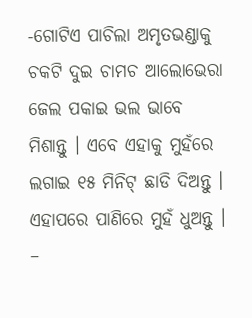-ଗୋଟିଏ ପାଚିଲା ଅମୃତଭଣ୍ଡାକୁ ଚକଟି ଦୁଇ ଚାମଚ ଆଲୋଭେରା ଜେଲ ପକାଇ ଭଲ ଭାବେ ମିଶାନ୍ତୁ । ଏବେ ଏହାକୁ ମୁହଁରେ ଲଗାଇ ୧୫ ମିନିଟ୍ ଛାଡି ଦିଅନ୍ତୁ । ଏହାପରେ ପାଣିରେ ମୁହଁ ଧୁଅନ୍ତୁ ।
–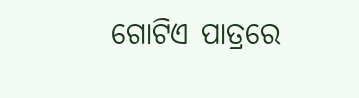ଗୋଟିଏ ପାତ୍ରରେ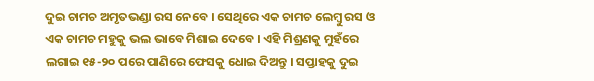ଦୁଇ ଚାମଚ ଅମୃତଭଣ୍ଡା ରସ ନେବେ । ସେଥିରେ ଏକ ଚାମଚ ଲେମ୍ବୁ ରସ ଓ ଏକ ଚାମଚ ମହୁକୁ ଭଲ ଭାବେ ମିଶାଇ ଦେବେ । ଏହି ମିଶ୍ରଣକୁ ମୁହଁରେ ଲଗାଇ ୧୫-୨୦ ପରେ ପାଣିରେ ଫେସକୁ ଧୋଇ ଦିଅନ୍ତୁ । ସପ୍ତାହକୁ ଦୁଇ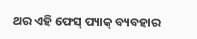ଥର ଏହି ଫେସ୍ ପ୍ୟାକ୍ ବ୍ୟବହାର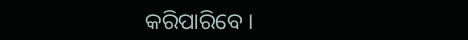କରିପାରିବେ ।